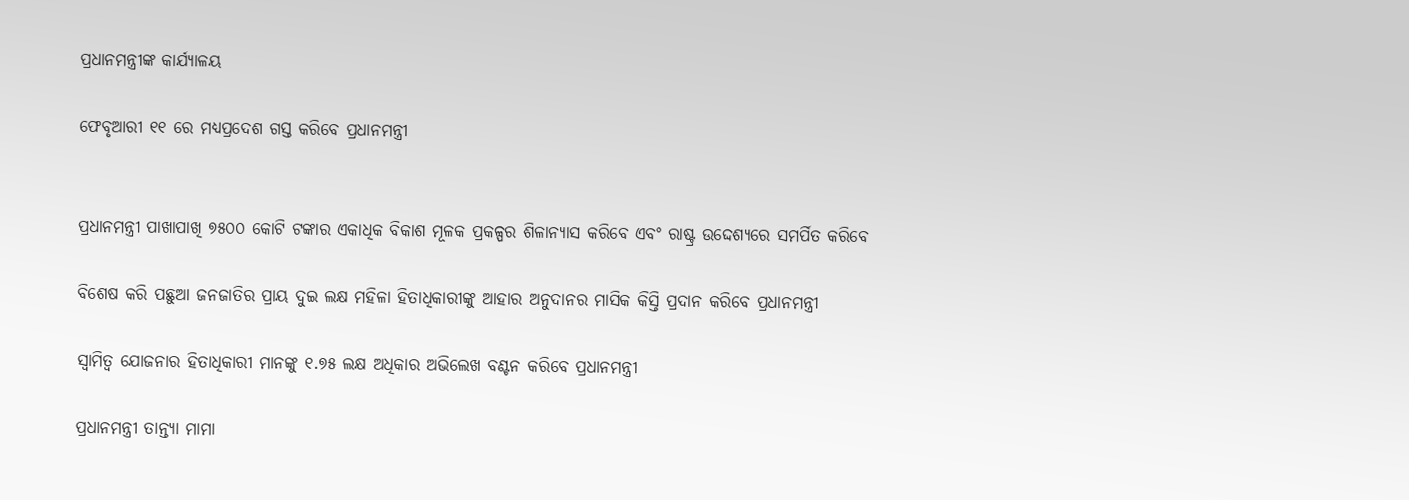ପ୍ରଧାନମନ୍ତ୍ରୀଙ୍କ କାର୍ଯ୍ୟାଳୟ

ଫେବୃଆରୀ ୧୧ ରେ ମଧ୍ୟପ୍ରଦେଶ ଗସ୍ତ କରିବେ ପ୍ରଧାନମନ୍ତ୍ରୀ


ପ୍ରଧାନମନ୍ତ୍ରୀ ପାଖାପାଖି ୭୫୦୦ କୋଟି ଟଙ୍କାର ଏକାଧିକ ବିକାଶ ମୂଳକ ପ୍ରକଳ୍ପର ଶିଳାନ୍ୟାସ କରିବେ ଏବଂ ରାଷ୍ଟ୍ର ଉଦ୍ଦେଶ୍ୟରେ ସମର୍ପିତ କରିବେ

ବିଶେଷ କରି ପଛୁଆ ଜନଜାତିର ପ୍ରାୟ ଦୁଇ ଲକ୍ଷ ମହିଳା ହିତାଧିକାରୀଙ୍କୁ ଆହାର ଅନୁଦାନର ମାସିକ କିସ୍ତି ପ୍ରଦାନ କରିବେ ପ୍ରଧାନମନ୍ତ୍ରୀ

ସ୍ୱାମିତ୍ୱ ଯୋଜନାର ହିତାଧିକାରୀ ମାନଙ୍କୁ ୧.୭୫ ଲକ୍ଷ ଅଧିକାର ଅଭିଲେଖ ବଣ୍ଟନ କରିବେ ପ୍ରଧାନମନ୍ତ୍ରୀ

ପ୍ରଧାନମନ୍ତ୍ରୀ ତାନ୍ତ୍ୟା ମାମା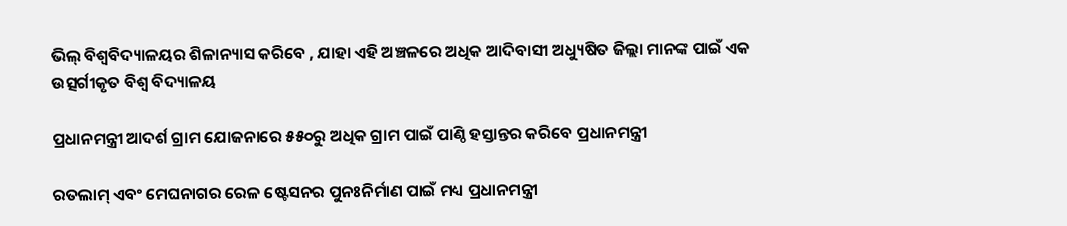ଭିଲ୍ ବିଶ୍ୱବିଦ୍ୟାଳୟର ଶିଳାନ୍ୟାସ କରିବେ , ଯାହା ଏହି ଅଞ୍ଚଳରେ ଅଧିକ ଆଦିବାସୀ ଅଧ୍ୟୁଷିତ ଜିଲ୍ଲା ମାନଙ୍କ ପାଇଁ ଏକ ଉତ୍ସର୍ଗୀକୃତ ବିଶ୍ୱ ବିଦ୍ୟାଳୟ

ପ୍ରଧାନମନ୍ତ୍ରୀ ଆଦର୍ଶ ଗ୍ରାମ ଯୋଜନାରେ ୫୫୦ରୁ ଅଧିକ ଗ୍ରାମ ପାଇଁ ପାଣ୍ଠି ହସ୍ତାନ୍ତର କରିବେ ପ୍ରଧାନମନ୍ତ୍ରୀ

ରତଲାମ୍ ଏବଂ ମେଘନାଗର ରେଳ ଷ୍ଟେସନର ପୁନଃନିର୍ମାଣ ପାଇଁ ମଧ୍ୟ ପ୍ରଧାନମନ୍ତ୍ରୀ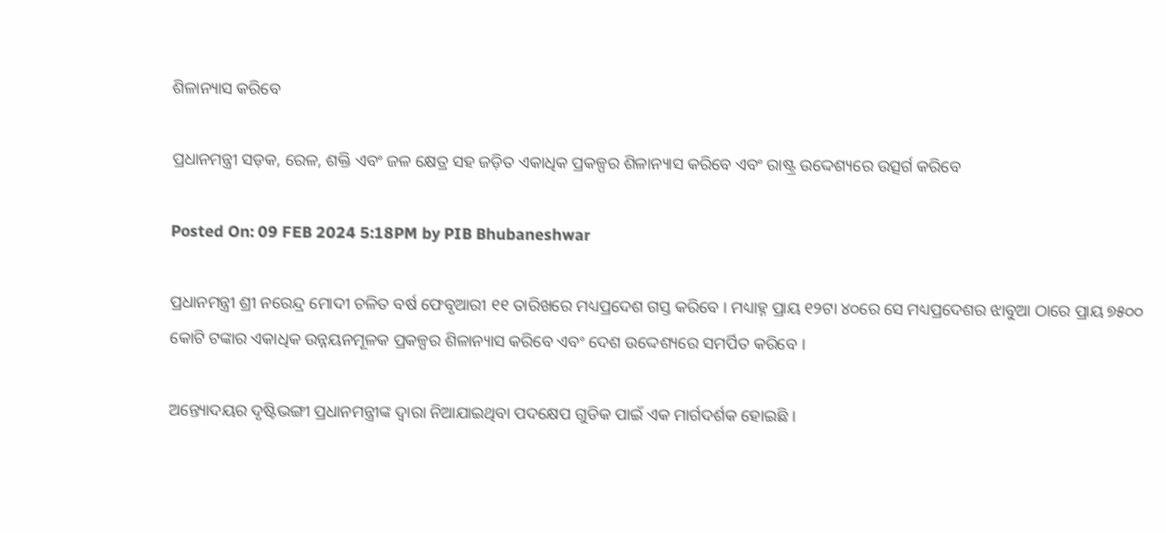ଶିଳାନ୍ୟାସ କରିବେ

ପ୍ରଧାନମନ୍ତ୍ରୀ ସଡ଼କ, ରେଳ, ଶକ୍ତି ଏବଂ ଜଳ କ୍ଷେତ୍ର ସହ ଜଡ଼ିତ ଏକାଧିକ ପ୍ରକଳ୍ପର ଶିଳାନ୍ୟାସ କରିବେ ଏବଂ ରାଷ୍ଟ୍ର ଉଦ୍ଦେଶ୍ୟରେ ଉତ୍ସର୍ଗ କରିବେ

Posted On: 09 FEB 2024 5:18PM by PIB Bhubaneshwar

ପ୍ରଧାନମନ୍ତ୍ରୀ ଶ୍ରୀ ନରେନ୍ଦ୍ର ମୋଦୀ ଚଳିତ ବର୍ଷ ଫେବୃଆରୀ ୧୧ ତାରିଖରେ ମଧ୍ୟପ୍ରଦେଶ ଗସ୍ତ କରିବେ । ମଧ୍ୟାହ୍ନ ପ୍ରାୟ ୧୨ଟା ୪୦ରେ ସେ ମଧ୍ୟପ୍ରଦେଶର ଝାବୁଆ ଠାରେ ପ୍ରାୟ ୭୫୦୦ କୋଟି ଟଙ୍କାର ଏକାଧିକ ଉନ୍ନୟନମୂଳକ ପ୍ରକଳ୍ପର ଶିଳାନ୍ୟାସ କରିବେ ଏବଂ ଦେଶ ଉଦ୍ଦେଶ୍ୟରେ ସମର୍ପିତ କରିବେ ।

ଅନ୍ତ୍ୟୋଦୟର ଦୃଷ୍ଟିଭଙ୍ଗୀ ପ୍ରଧାନମନ୍ତ୍ରୀଙ୍କ ଦ୍ୱାରା ନିଆଯାଇଥିବା ପଦକ୍ଷେପ ଗୁଡିକ ପାଇଁ ଏକ ମାର୍ଗଦର୍ଶକ ହୋଇଛି ।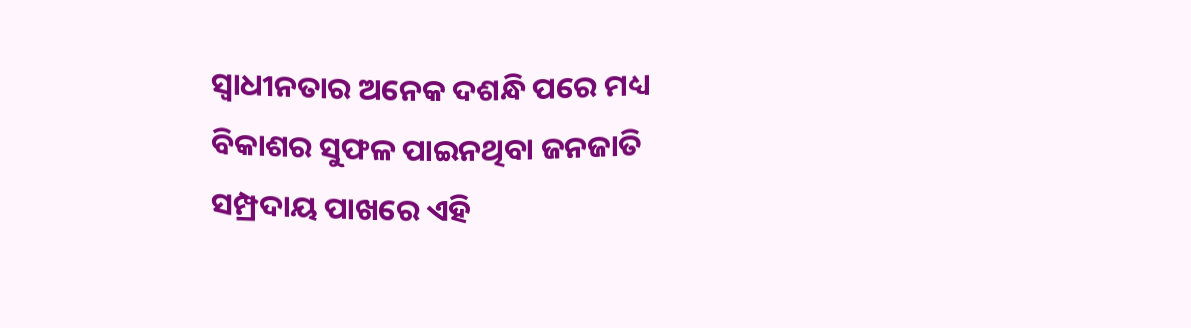ସ୍ୱାଧୀନତାର ଅନେକ ଦଶନ୍ଧି ପରେ ମଧ୍ୟ ବିକାଶର ସୁଫଳ ପାଇନଥିବା ଜନଜାତି ସମ୍ପ୍ରଦାୟ ପାଖରେ ଏହି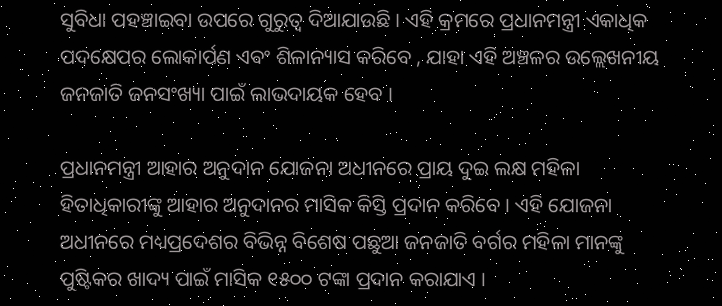ସୁବିଧା ପହଞ୍ଚାଇବା ଉପରେ ଗୁରୁତ୍ୱ ଦିଆଯାଉଛି । ଏହି କ୍ରମରେ ପ୍ରଧାନମନ୍ତ୍ରୀ ଏକାଧିକ ପଦକ୍ଷେପର ଲୋକାର୍ପଣ ଏବଂ ଶିଳାନ୍ୟାସ କରିବେ , ଯାହା ଏହି ଅଞ୍ଚଳର ଉଲ୍ଲେଖନୀୟ ଜନଜାତି ଜନସଂଖ୍ୟା ପାଇଁ ଲାଭଦାୟକ ହେବ ।

ପ୍ରଧାନମନ୍ତ୍ରୀ ଆହାର ଅନୁଦାନ ଯୋଜନା ଅଧୀନରେ ପ୍ରାୟ ଦୁଇ ଲକ୍ଷ ମହିଳା ହିତାଧିକାରୀଙ୍କୁ ଆହାର ଅନୁଦାନର ମାସିକ କିସ୍ତି ପ୍ରଦାନ କରିବେ । ଏହି ଯୋଜନା ଅଧୀନରେ ମଧ୍ୟପ୍ରଦେଶର ବିଭିନ୍ନ ବିଶେଷ ପଛୁଆ ଜନଜାତି ବର୍ଗର ମହିଳା ମାନଙ୍କୁ ପୁଷ୍ଟିକର ଖାଦ୍ୟ ପାଇଁ ମାସିକ ୧୫୦୦ ଟଙ୍କା ପ୍ରଦାନ କରାଯାଏ ।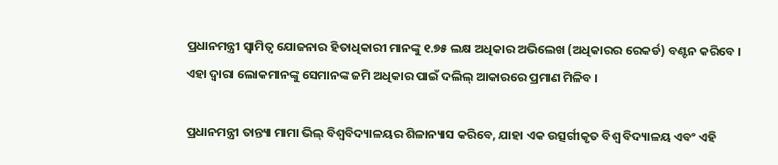ପ୍ରଧାନମନ୍ତ୍ରୀ ସ୍ୱାମିତ୍ୱ ଯୋଜନାର ହିତାଧିକାରୀ ମାନଙ୍କୁ ୧.୭୫ ଲକ୍ଷ ଅଧିକାର ଅଭିଲେଖ (ଅଧିକାରର ରେକର୍ଡ) ବଣ୍ଟନ କରିବେ । ଏହା ଦ୍ୱାରା ଲୋକମାନଙ୍କୁ ସେମାନଙ୍କ ଜମି ଅଧିକାର ପାଇଁ ଦଲିଲ୍ ଆକାରରେ ପ୍ରମାଣ ମିଳିବ ।

ପ୍ରଧାନମନ୍ତ୍ରୀ ତାନ୍ତ୍ୟା ମାମା ଭିଲ୍ ବିଶ୍ୱବିଦ୍ୟାଳୟର ଶିଳାନ୍ୟାସ କରିବେ, ଯାହା ଏକ ଉତ୍ସର୍ଗୀକୃତ ବିଶ୍ୱ ବିଦ୍ୟାଳୟ ଏବଂ ଏହି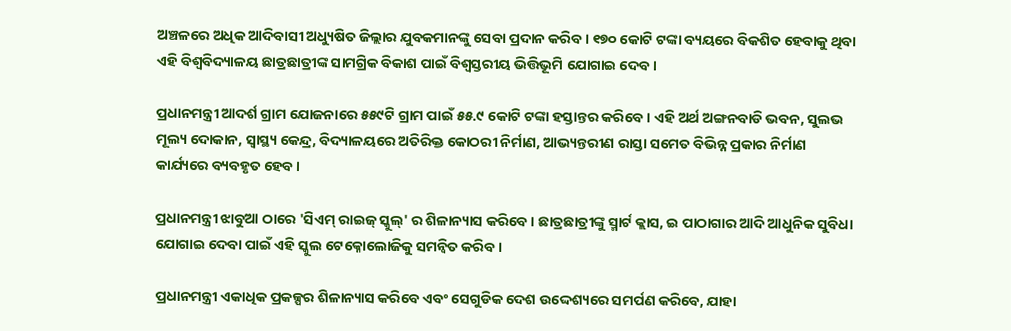ଅଞ୍ଚଳରେ ଅଧିକ ଆଦିବାସୀ ଅଧ୍ୟୁଷିତ ଜିଲ୍ଲାର ଯୁବକମାନଙ୍କୁ ସେବା ପ୍ରଦାନ କରିବ । ୧୭୦ କୋଟି ଟଙ୍କା ବ୍ୟୟରେ ବିକଶିତ ହେବାକୁ ଥିବା ଏହି ବିଶ୍ୱବିଦ୍ୟାଳୟ ଛାତ୍ରଛାତ୍ରୀଙ୍କ ସାମଗ୍ରିକ ବିକାଶ ପାଇଁ ବିଶ୍ୱସ୍ତରୀୟ ଭିତ୍ତିଭୂମି ଯୋଗାଇ ଦେବ ।

ପ୍ରଧାନମନ୍ତ୍ରୀ ଆଦର୍ଶ ଗ୍ରାମ ଯୋଜନାରେ ୫୫୯ଟି ଗ୍ରାମ ପାଇଁ ୫୫.୯ କୋଟି ଟଙ୍କା ହସ୍ତାନ୍ତର କରିବେ । ଏହି ଅର୍ଥ ଅଙ୍ଗନବାଡି ଭବନ, ସୁଲଭ ମୂଲ୍ୟ ଦୋକାନ, ସ୍ୱାସ୍ଥ୍ୟ କେନ୍ଦ୍ର, ବିଦ୍ୟାଳୟରେ ଅତିରିକ୍ତ କୋଠରୀ ନିର୍ମାଣ, ଆଭ୍ୟନ୍ତରୀଣ ରାସ୍ତା ସମେତ ବିଭିନ୍ନ ପ୍ରକାର ନିର୍ମାଣ କାର୍ଯ୍ୟରେ ବ୍ୟବହୃତ ହେବ ।

ପ୍ରଧାନମନ୍ତ୍ରୀ ଝାବୁଆ ଠାରେ 'ସିଏମ୍ ରାଇଜ୍ ସ୍କୁଲ୍‌' ର ଶିଳାନ୍ୟାସ କରିବେ । ଛାତ୍ରଛାତ୍ରୀଙ୍କୁ ସ୍ମାର୍ଟ କ୍ଲାସ, ଇ ପାଠାଗାର ଆଦି ଆଧୁନିକ ସୁବିଧା ଯୋଗାଇ ଦେବା ପାଇଁ ଏହି ସ୍କୁଲ ଟେକ୍ନୋଲୋଜିକୁ ସମନ୍ୱିତ କରିବ ।

ପ୍ରଧାନମନ୍ତ୍ରୀ ଏକାଧିକ ପ୍ରକଳ୍ପର ଶିଳାନ୍ୟାସ କରିବେ ଏବଂ ସେଗୁଡିକ ଦେଶ ଉଦ୍ଦେଶ୍ୟରେ ସମର୍ପଣ କରିବେ, ଯାହା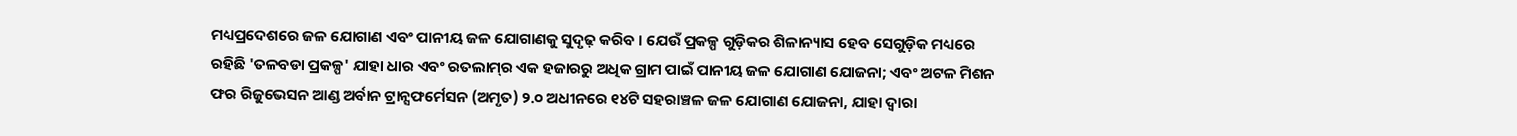ମଧ୍ୟପ୍ରଦେଶରେ ଜଳ ଯୋଗାଣ ଏବଂ ପାନୀୟ ଜଳ ଯୋଗାଣକୁ ସୁଦୃଢ଼ କରିବ । ଯେଉଁ ପ୍ରକଳ୍ପ ଗୁଡ଼ିକର ଶିଳାନ୍ୟାସ ହେବ ସେଗୁଡ଼ିକ ମଧ୍ୟରେ ରହିଛି 'ତଳବଡା ପ୍ରକଳ୍ପ' ଯାହା ଧାର ଏବଂ ରତଲାମ୍‌ର ଏକ ହଜାରରୁ ଅଧିକ ଗ୍ରାମ ପାଇଁ ପାନୀୟ ଜଳ ଯୋଗାଣ ଯୋଜନା; ଏବଂ ଅଟଳ ମିଶନ ଫର ରିଜୁଭେସନ ଆଣ୍ଡ ଅର୍ବାନ ଟ୍ରାନ୍ସଫର୍ମେସନ (ଅମୃତ) ୨.୦ ଅଧୀନରେ ୧୪ଟି ସହରାଞ୍ଚଳ ଜଳ ଯୋଗାଣ ଯୋଜନା, ଯାହା ଦ୍ୱାରା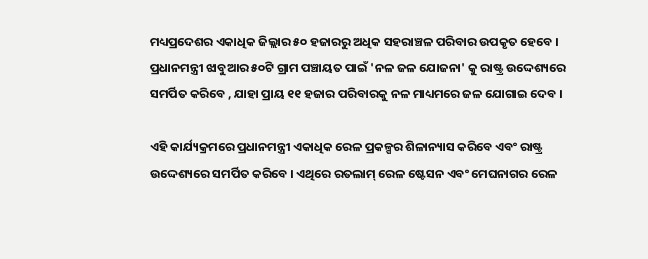ମଧ୍ୟପ୍ରଦେଶର ଏକାଧିକ ଜିଲ୍ଲାର ୫୦ ହଜାରରୁ ଅଧିକ ସହରାଞ୍ଚଳ ପରିବାର ଉପକୃତ ହେବେ । ପ୍ରଧାନମନ୍ତ୍ରୀ ଝାବୁଆର ୫୦ଟି ଗ୍ରାମ ପଞ୍ଚାୟତ ପାଇଁ 'ନଳ ଜଳ ଯୋଜନା' କୁ ରାଷ୍ଟ୍ର ଉଦ୍ଦେଶ୍ୟରେ ସମର୍ପିତ କରିବେ , ଯାହା ପ୍ରାୟ ୧୧ ହଜାର ପରିବାରକୁ ନଳ ମାଧ୍ୟମରେ ଜଳ ଯୋଗାଇ ଦେବ ।

ଏହି କାର୍ଯ୍ୟକ୍ରମରେ ପ୍ରଧାନମନ୍ତ୍ରୀ ଏକାଧିକ ରେଳ ପ୍ରକଳ୍ପର ଶିଳାନ୍ୟାସ କରିବେ ଏବଂ ରାଷ୍ଟ୍ର ଉଦ୍ଦେଶ୍ୟରେ ସମର୍ପିତ କରିବେ । ଏଥିରେ ରତଲାମ୍ ରେଳ ଷ୍ଟେସନ ଏବଂ ମେଘନାଗର ରେଳ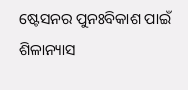ଷ୍ଟେସନର ପୁନଃବିକାଶ ପାଇଁ ଶିଳାନ୍ୟାସ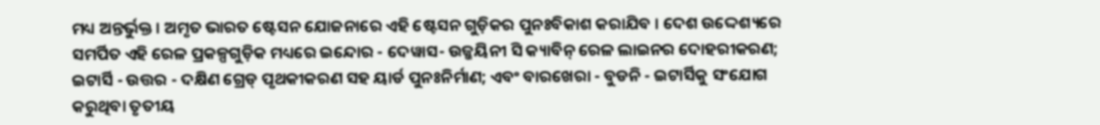ମଧ୍ୟ ଅନ୍ତର୍ଭୁକ୍ତ । ଅମୃତ ଭାରତ ଷ୍ଟେସନ ଯୋଜନାରେ ଏହି ଷ୍ଟେସନ ଗୁଡ଼ିକର ପୁନଃବିକାଶ କରାଯିବ । ଦେଶ ଉଦ୍ଦେଶ୍ୟରେ ସମର୍ପିତ ଏହି ରେଳ ପ୍ରକଳ୍ପଗୁଡ଼ିକ ମଧ୍ୟରେ ଇନ୍ଦୋର - ଦେୱାସ- ଉଜ୍ଜୟିନୀ ସି କ୍ୟାବିନ୍ ରେଳ ଲାଇନର ଦୋହରୀକରଣ; ଇଟାର୍ସି - ଉତ୍ତର - ଦକ୍ଷିଣ ଗ୍ରେଡ୍ ପୃଥକୀକରଣ ସହ ୟାର୍ଡ ପୁନଃନିର୍ମାଣ; ଏବଂ ବାରଖେରା - ବୁଡନି - ଇଟାର୍ସିକୁ ସଂଯୋଗ କରୁଥିବା ତୃତୀୟ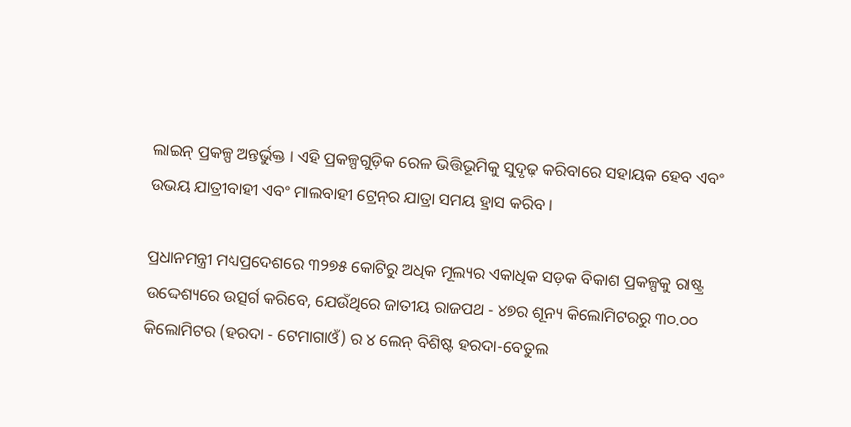ଲାଇନ୍ ପ୍ରକଳ୍ପ ଅନ୍ତର୍ଭୁକ୍ତ । ଏହି ପ୍ରକଳ୍ପଗୁଡ଼ିକ ରେଳ ଭିତ୍ତିଭୂମିକୁ ସୁଦୃଢ଼ କରିବାରେ ସହାୟକ ହେବ ଏବଂ ଉଭୟ ଯାତ୍ରୀବାହୀ ଏବଂ ମାଲବାହୀ ଟ୍ରେନ୍‌ର ଯାତ୍ରା ସମୟ ହ୍ରାସ କରିବ ।

ପ୍ରଧାନମନ୍ତ୍ରୀ ମଧ୍ୟପ୍ରଦେଶରେ ୩୨୭୫ କୋଟିରୁ ଅଧିକ ମୂଲ୍ୟର ଏକାଧିକ ସଡ଼କ ବିକାଶ ପ୍ରକଳ୍ପକୁ ରାଷ୍ଟ୍ର ଉଦ୍ଦେଶ୍ୟରେ ଉତ୍ସର୍ଗ କରିବେ, ଯେଉଁଥିରେ ଜାତୀୟ ରାଜପଥ - ୪୭ର ଶୂନ୍ୟ କିଲୋମିଟରରୁ ୩୦.୦୦ କିଲୋମିଟର (ହରଦା - ଟେମାଗାଓଁ) ର ୪ ଲେନ୍ ବିଶିଷ୍ଟ ହରଦା-ବେତୁଲ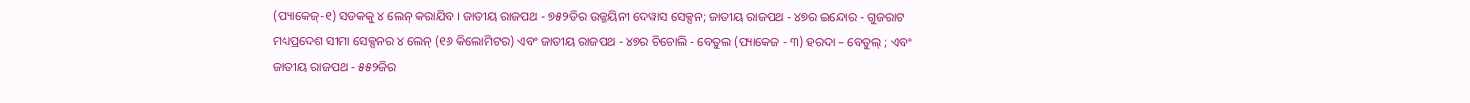(ପ୍ୟାକେଜ୍‌-୧) ସଡକକୁ ୪ ଲେନ୍ କରାଯିବ । ଜାତୀୟ ରାଜପଥ - ୭୫୨ଡିର ଉଜ୍ଜୟିନୀ ଦେୱାସ ସେକ୍ସନ; ଜାତୀୟ ରାଜପଥ - ୪୭ର ଇନ୍ଦୋର - ଗୁଜରାଟ ମଧ୍ୟପ୍ରଦେଶ ସୀମା ସେକ୍ସନର ୪ ଲେନ୍ (୧୬ କିଲୋମିଟର) ଏବଂ ଜାତୀୟ ରାଜପଥ - ୪୭ର ଚିଚୋଲି - ବେତୁଲ (ପ୍ୟାକେଜ - ୩) ହରଦା – ବେତୁଲ୍ ; ଏବଂ ଜାତୀୟ ରାଜପଥ - ୫୫୨ଜିର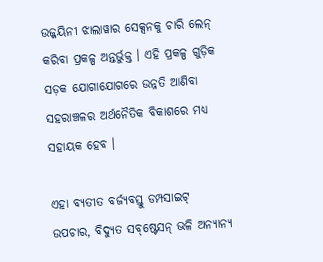ଉଜ୍ଜୟିନୀ ଝାଲାୱାର ସେକ୍ସନକୁ ଚାରି ଲେନ୍ କରିବା ପ୍ରକଳ୍ପ ଅନ୍ତର୍ଭୁକ୍ତ । ଏହି ପ୍ରକଳ୍ପ ଗୁଡ଼ିକ ସଡ଼କ ଯୋଗାଯୋଗରେ ଉନ୍ନତି ଆଣିବା ସହରାଞ୍ଚଳର ଅର୍ଥନୈତିକ ବିକାଶରେ ମଧ୍ୟ ସହାୟକ ହେବ ।

ଏହା ବ୍ୟତୀତ ବର୍ଜ୍ୟବସ୍ତୁ ଡମ୍ପସାଇଟ୍ ଉପଚାର, ବିଦ୍ୟୁତ ସବ୍‌ଷ୍ଟେସନ୍ ଭଳି ଅନ୍ୟାନ୍ୟ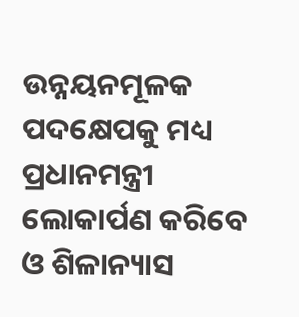ଉନ୍ନୟନମୂଳକ ପଦକ୍ଷେପକୁ ମଧ୍ୟ ପ୍ରଧାନମନ୍ତ୍ରୀ ଲୋକାର୍ପଣ କରିବେ ଓ ଶିଳାନ୍ୟାସ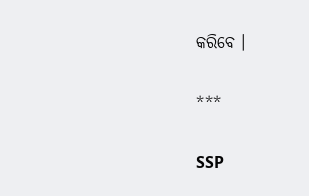କରିବେ ।

***

SSP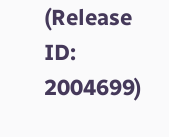(Release ID: 2004699)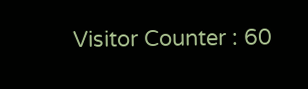Visitor Counter : 60